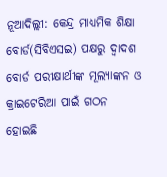ନୂଆଦିଲ୍ଲୀ: କେନ୍ଦ୍ର ମାଧ୍ୟମିକ ଶିକ୍ଷା ବୋର୍ଡ(ସିବିଏସଇ) ପକ୍ଷରୁ ଦ୍ବାଦଶ ବୋର୍ଡ ପରୀକ୍ଷାର୍ଥୀଙ୍କ ମୂଲ୍ୟାଙ୍କନ ଓ କ୍ରାଇଟେରିଆ ପାଇଁ ଗଠନ ହୋଇଛି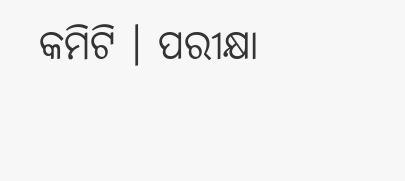କମିଟି । ପରୀକ୍ଷା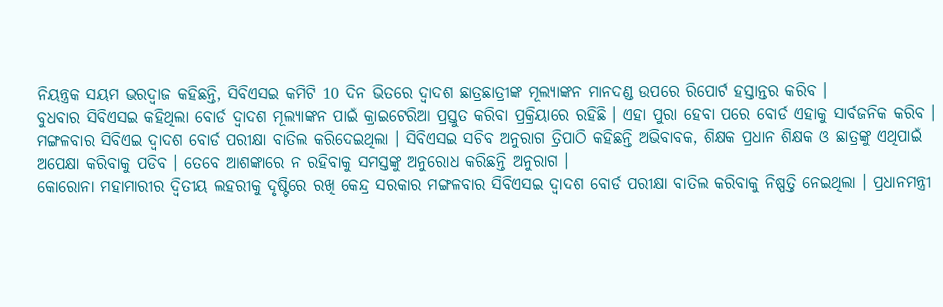ନିୟନ୍ତ୍ରକ ସୟମ ଭରଦ୍ବାଜ କହିଛନ୍ତି, ସିବିଏସଇ କମିଟି 10 ଦିନ ଭିତରେ ଦ୍ବାଦଶ ଛାତ୍ରଛାତ୍ରୀଙ୍କ ମୂଲ୍ୟାଙ୍କନ ମାନଦଣ୍ଡ ଉପରେ ରିପୋର୍ଟ ହସ୍ତାନ୍ତର କରିବ ।
ବୁଧବାର ସିବିଏସଇ କହିଥିଲା ବୋର୍ଡ ଦ୍ବାଦଶ ମୂଲ୍ୟାଙ୍କନ ପାଇଁ କ୍ରାଇଟେରିଆ ପ୍ରସ୍ତୁତ କରିବା ପ୍ରକ୍ରିୟାରେ ରହିଛି । ଏହା ପୁରା ହେବା ପରେ ବୋର୍ଡ ଏହାକୁ ସାର୍ବଜନିକ କରିବ ।
ମଙ୍ଗଳବାର ସିବିଏଇ ଦ୍ବାଦଶ ବୋର୍ଡ ପରୀକ୍ଷା ବାତିଲ କରିଦେଇଥିଲା । ସିବିଏସଇ ସଚିବ ଅନୁରାଗ ତ୍ରିପାଠି କହିଛନ୍ତି ଅଭିବାବକ, ଶିକ୍ଷକ ପ୍ରଧାନ ଶିକ୍ଷକ ଓ ଛାତ୍ରଙ୍କୁ ଏଥିପାଇଁ ଅପେକ୍ଷା କରିବାକୁ ପଡିବ । ତେବେ ଆଶଙ୍କାରେ ନ ରହିବାକୁ ସମସ୍ତଙ୍କୁ ଅନୁରୋଧ କରିଛନ୍ତି ଅନୁରାଗ ।
କୋରୋନା ମହାମାରୀର ଦ୍ବିତୀୟ ଲହରୀକୁ ଦୃଷ୍ଟିରେ ରଖି କେନ୍ଦ୍ର ସରକାର ମଙ୍ଗଳବାର ସିବିଏସଇ ଦ୍ବାଦଶ ବୋର୍ଡ ପରୀକ୍ଷା ବାତିଲ କରିବାକୁ ନିଷ୍ପତ୍ତି ନେଇଥିଲା । ପ୍ରଧାନମନ୍ତ୍ରୀ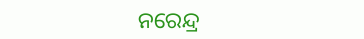ନରେନ୍ଦ୍ର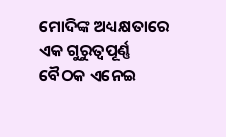ମୋଦିଙ୍କ ଅଧ୍ୟକ୍ଷତାରେ ଏକ ଗୁରୁତ୍ବପୂର୍ଣ୍ଣ ବୈଠକ ଏନେଇ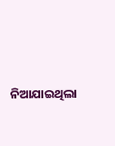ନିଆଯାଇଥିଲା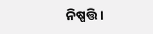ନିଷ୍ପତ୍ତି ।